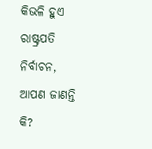କିଭଳି ହୁଏ ରାଷ୍ଟ୍ରପତି ନିର୍ବାଚନ, ଆପଣ ଜାଣନ୍ତି କି?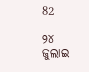82

୨୪ ଜୁଲାଇ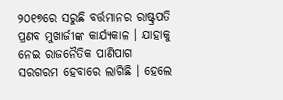୨୦୧୭ରେ ସରୁଛି ବର୍ତ୍ତମାନର ରାଷ୍ଟ୍ରପତି ପ୍ରଣବ ମୁଖାର୍ଜୀଙ୍କ କାର୍ଯ୍ୟକାଳ । ଯାହାକୁ ନେଇ ରାଜନୈତିକ ପାଣିପାଗ ସରଗରମ ହେବାରେ ଲାଗିଛି । ହେଲେ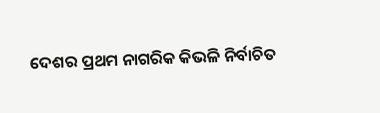ଦେଶର ପ୍ରଥମ ନାଗରିକ କିଭଳି ନିର୍ବାଚିତ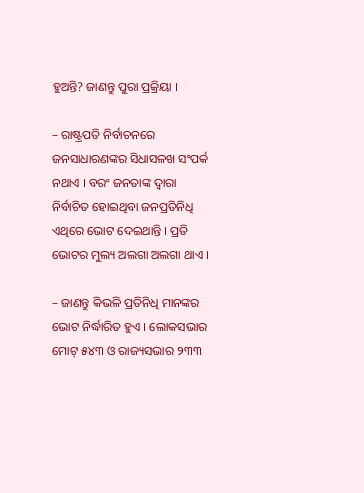ହୁଅନ୍ତି? ଜାଣନ୍ତୁ ପୁରା ପ୍ରକ୍ରିୟା ।

– ରାଷ୍ଟ୍ରପତି ନିର୍ବାଚନରେ ଜନସାଧାରଣଙ୍କର ସିଧାସଳଖ ସଂପର୍କ ନଥାଏ । ବରଂ ଜନତାଙ୍କ ଦ୍ୱାରା ନିର୍ବାଚିତ ହୋଇଥିବା ଜନପ୍ରତିନିଧି ଏଥିରେ ଭୋଟ ଦେଇଥାନ୍ତି । ପ୍ରତି ଭୋଟର ମୁଲ୍ୟ ଅଲଗା ଅଲଗା ଥାଏ ।

– ଜାଣନ୍ତୁ କିଭଳି ପ୍ରତିନିଧି ମାନଙ୍କର ଭୋଟ ନିର୍ଦ୍ଧାରିତ ହୁଏ । ଲୋକସଭାର ମୋଟ୍ ୫୪୩ ଓ ରାଜ୍ୟସଭାର ୨୩୩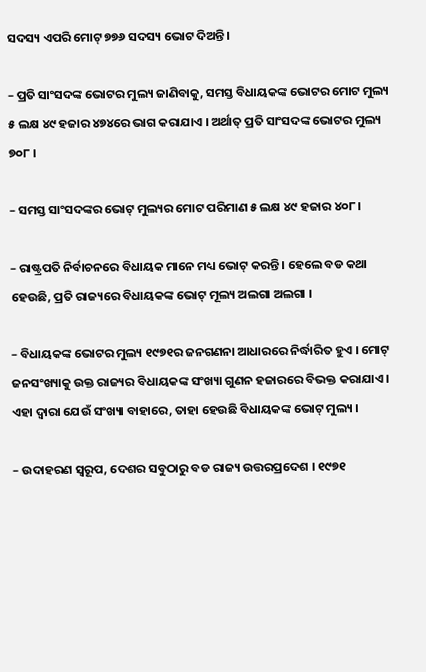ସଦସ୍ୟ ଏପରି ମୋଟ୍ ୭୭୬ ସଦସ୍ୟ ଭୋଟ ଦିଅନ୍ତି ।

– ପ୍ରତି ସାଂସଦଙ୍କ ଭୋଟର ମୁଲ୍ୟ ଜାଣିବାକୁ, ସମସ୍ତ ବିଧାୟକଙ୍କ ଭୋଟର ମୋଟ ମୁଲ୍ୟ ୫ ଲକ୍ଷ ୪୯ ହଜାର ୪୭୪ରେ ଭାଗ କରାଯାଏ । ଅର୍ଥାତ୍ ପ୍ରତି ସାଂସଦଙ୍କ ଭୋଟର ମୁଲ୍ୟ ୭୦୮ ।

– ସମସ୍ତ ସାଂସଦଙ୍କର ଭୋଟ୍ ମୁଲ୍ୟର ମୋଟ ପରିମାଣ ୫ ଲକ୍ଷ ୪୯ ହଜାର ୪୦୮ ।

– ରାଷ୍ଟ୍ରପତି ନିର୍ବାଚନରେ ବିଧାୟକ ମାନେ ମଧ୍ୟ ଭୋଟ୍ କରନ୍ତି । ହେଲେ ବଡ କଥା ହେଉଛି, ପ୍ରତି ରାଜ୍ୟରେ ବିଧାୟକଙ୍କ ଭୋଟ୍ ମୂଲ୍ୟ ଅଲଗା ଅଲଗା ।

– ବିଧାୟକଙ୍କ ଭୋଟର ମୁଲ୍ୟ ୧୯୭୧ର ଜନଗଣନା ଆଧାରରେ ନିର୍ଦ୍ଧାରିତ ହୁଏ । ମୋଟ୍ ଜନସଂଖ୍ୟାକୁ ଉକ୍ତ ରାଜ୍ୟର ବିଧାୟକଙ୍କ ସଂଖ୍ୟା ଗୁଣନ ହଜାରରେ ବିଭକ୍ତ କରାଯାଏ । ଏହା ଦ୍ୱାରା ଯେଉଁ ସଂଖ୍ୟା ବାହାରେ, ତାହା ହେଉଛି ବିଧାୟକଙ୍କ ଭୋଟ୍ ମୁଲ୍ୟ ।

– ଉଦାହରଣ ସ୍ୱରୂପ, ଦେଶର ସବୁଠାରୁ ବଡ ରାଜ୍ୟ ଉତ୍ତରପ୍ରଦେଶ । ୧୯୭୧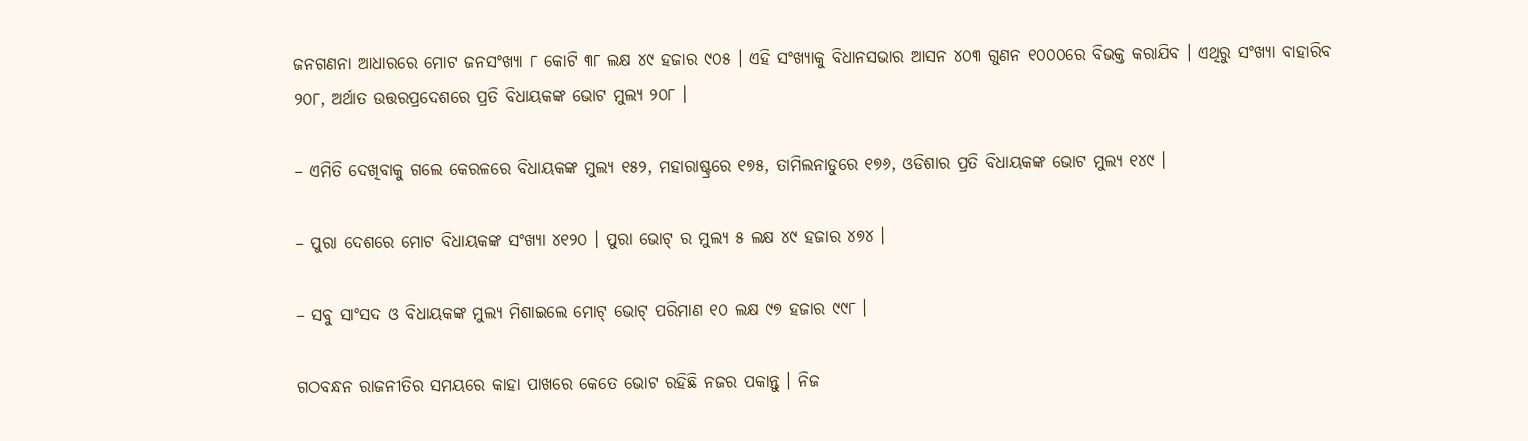ଜନଗଣନା ଆଧାରରେ ମୋଟ ଜନସଂଖ୍ୟା ୮ କୋଟି ୩୮ ଲକ୍ଷ ୪୯ ହଜାର ୯୦୫ । ଏହି ସଂଖ୍ୟାକୁ ବିଧାନସଭାର ଆସନ ୪୦୩ ଗୁଣନ ୧୦୦୦ରେ ବିଭକ୍ତ କରାଯିବ । ଏଥିରୁ ସଂଖ୍ୟା ବାହାରିବ ୨୦୮, ଅର୍ଥାତ ଉତ୍ତରପ୍ରଦେଶରେ ପ୍ରତି ବିଧାୟକଙ୍କ ଭୋଟ ମୁଲ୍ୟ ୨୦୮ ।

– ଏମିତି ଦେଖିବାକୁ ଗଲେ କେରଳରେ ବିଧାୟକଙ୍କ ମୁଲ୍ୟ ୧୫୨, ମହାରାଷ୍ଟ୍ରରେ ୧୭୫, ତାମିଲନାଡୁରେ ୧୭୬, ଓଡିଶାର ପ୍ରତି ବିଧାୟକଙ୍କ ଭୋଟ ମୁଲ୍ୟ ୧୪୯ ।

– ପୁରା ଦେଶରେ ମୋଟ ବିଧାୟକଙ୍କ ସଂଖ୍ୟା ୪୧୨୦ । ପୁରା ଭୋଟ୍ ର ମୁଲ୍ୟ ୫ ଲକ୍ଷ ୪୯ ହଜାର ୪୭୪ ।

– ସବୁ ସାଂସଦ ଓ ବିଧାୟକଙ୍କ ମୁଲ୍ୟ ମିଶାଇଲେ ମୋଟ୍ ଭୋଟ୍ ପରିମାଣ ୧୦ ଲକ୍ଷ ୯୭ ହଜାର ୯୯୮ ।

ଗଠବନ୍ଧନ ରାଜନୀତିର ସମୟରେ କାହା ପାଖରେ କେତେ ଭୋଟ ରହିଛି ନଜର ପକାନ୍ତୁ । ନିଜ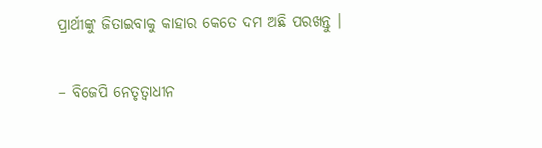ପ୍ରାର୍ଥୀଙ୍କୁ ଜିତାଇବାକୁ କାହାର କେତେ ଦମ ଅଛି ପରଖନ୍ତୁ ।

– ବିଜେପି ନେତୃତ୍ୱାଧୀନ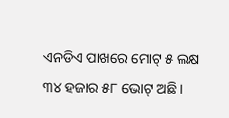ଏନଡିଏ ପାଖରେ ମୋଟ୍ ୫ ଲକ୍ଷ ୩୪ ହଜାର ୫୮ ଭୋଟ୍ ଅଛି ।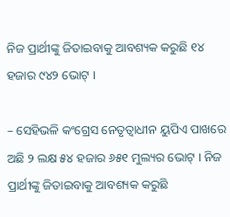ନିଜ ପ୍ରାର୍ଥୀଙ୍କୁ ଜିତାଇବାକୁ ଆବଶ୍ୟକ କରୁଛି ୧୪ ହଜାର ୯୪୨ ଭୋଟ୍ ।

– ସେହିଭଳି କଂଗ୍ରେସ ନେତୃତ୍ୱାଧୀନ ୟୁପିଏ ପାଖରେ ଅଛି ୨ ଲକ୍ଷ ୫୪ ହଜାର ୬୫୧ ମୁଲ୍ୟର ଭୋଟ୍ । ନିଜ ପ୍ରାର୍ଥୀଙ୍କୁ ଜିତାଇବାକୁ ଆବଶ୍ୟକ କରୁଛି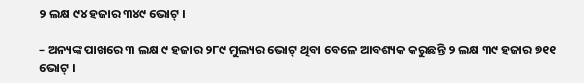୨ ଲକ୍ଷ ୯୪ ହଜାର ୩୪୯ ଭୋଟ୍ ।

– ଅନ୍ୟଙ୍କ ପାଖରେ ୩ ଲକ୍ଷ ୯ ହଜାର ୨୮୯ ମୁଲ୍ୟର ଭୋଟ୍ ଥିବା ବେଳେ ଆବଶ୍ୟକ କରୁଛନ୍ତି ୨ ଲକ୍ଷ ୩୯ ହଜାର ୭୧୧ ଭୋଟ୍ ।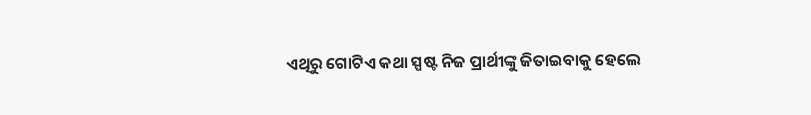ଏଥିରୁ ଗୋଟିଏ କଥା ସ୍ପଷ୍ଟ ନିଜ ପ୍ରାର୍ଥୀଙ୍କୁ ଜିତାଇବାକୁ ହେଲେ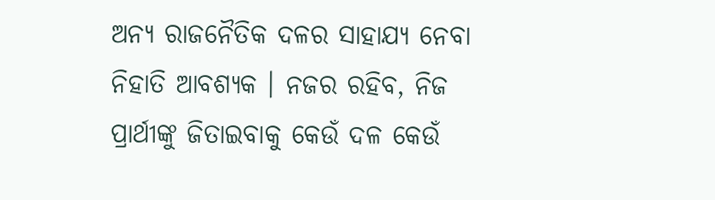ଅନ୍ୟ ରାଜନୈତିକ ଦଳର ସାହାଯ୍ୟ ନେବା ନିହାତି ଆବଶ୍ୟକ । ନଜର ରହିବ, ନିଜ ପ୍ରାର୍ଥୀଙ୍କୁ ଜିତାଇବାକୁ କେଉଁ ଦଳ କେଉଁ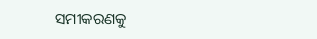ସମୀକରଣକୁ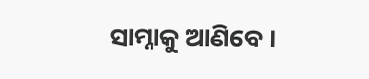ସାମ୍ନାକୁ ଆଣିବେ ।